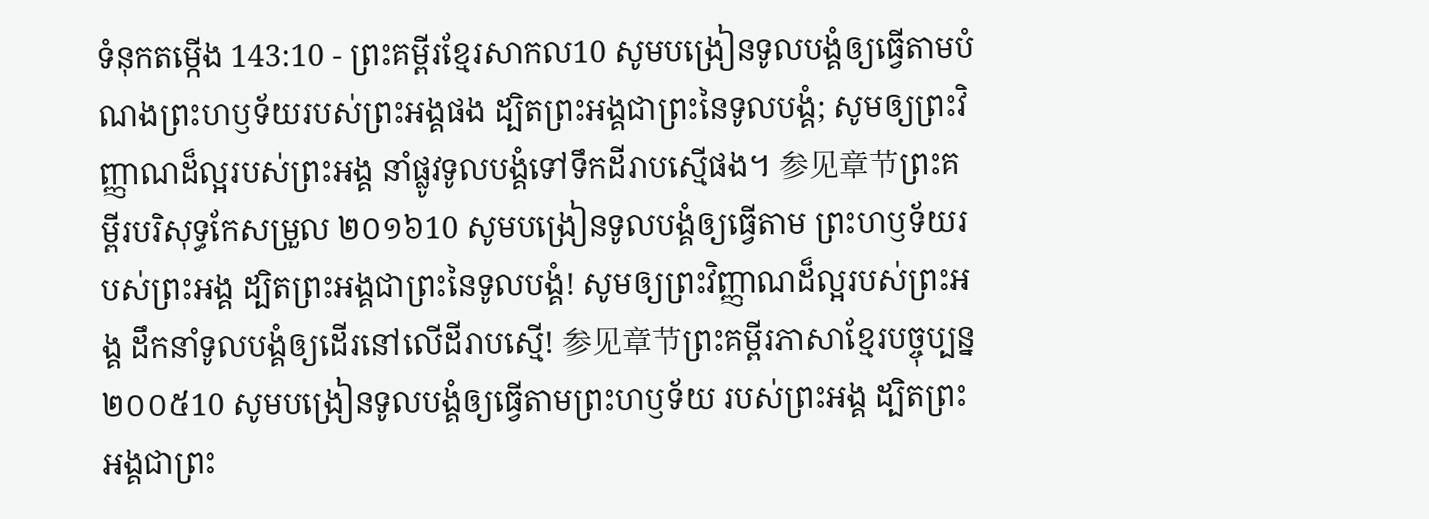ទំនុកតម្កើង 143:10 - ព្រះគម្ពីរខ្មែរសាកល10 សូមបង្រៀនទូលបង្គំឲ្យធ្វើតាមបំណងព្រះហឫទ័យរបស់ព្រះអង្គផង ដ្បិតព្រះអង្គជាព្រះនៃទូលបង្គំ; សូមឲ្យព្រះវិញ្ញាណដ៏ល្អរបស់ព្រះអង្គ នាំផ្លូវទូលបង្គំទៅទឹកដីរាបស្មើផង។ 参见章节ព្រះគម្ពីរបរិសុទ្ធកែសម្រួល ២០១៦10 សូមបង្រៀនទូលបង្គំឲ្យធ្វើតាម ព្រះហឫទ័យរបស់ព្រះអង្គ ដ្បិតព្រះអង្គជាព្រះនៃទូលបងំ្គ! សូមឲ្យព្រះវិញ្ញាណដ៏ល្អរបស់ព្រះអង្គ ដឹកនាំទូលបង្គំឲ្យដើរនៅលើដីរាបស្មើ! 参见章节ព្រះគម្ពីរភាសាខ្មែរបច្ចុប្បន្ន ២០០៥10 សូមបង្រៀនទូលបង្គំឲ្យធ្វើតាមព្រះហឫទ័យ របស់ព្រះអង្គ ដ្បិតព្រះអង្គជាព្រះ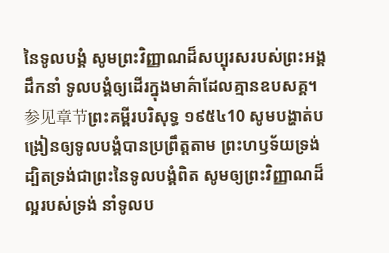នៃទូលបង្គំ សូមព្រះវិញ្ញាណដ៏សប្បុរសរបស់ព្រះអង្គដឹកនាំ ទូលបង្គំឲ្យដើរក្នុងមាគ៌ាដែលគ្មានឧបសគ្គ។ 参见章节ព្រះគម្ពីរបរិសុទ្ធ ១៩៥៤10 សូមបង្ហាត់បង្រៀនឲ្យទូលបង្គំបានប្រព្រឹត្តតាម ព្រះហឫទ័យទ្រង់ ដ្បិតទ្រង់ជាព្រះនៃទូលបង្គំពិត សូមឲ្យព្រះវិញ្ញាណដ៏ល្អរបស់ទ្រង់ នាំទូលប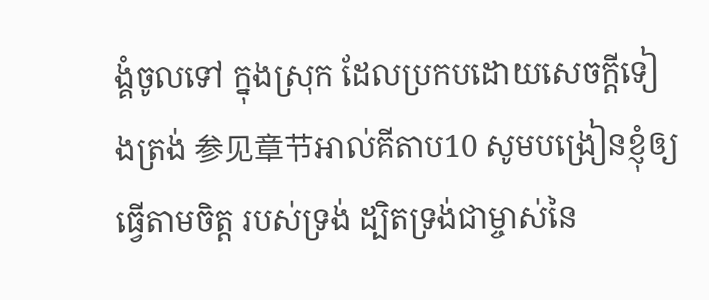ង្គំចូលទៅ ក្នុងស្រុក ដែលប្រកបដោយសេចក្ដីទៀងត្រង់ 参见章节អាល់គីតាប10 សូមបង្រៀនខ្ញុំឲ្យធ្វើតាមចិត្ត របស់ទ្រង់ ដ្បិតទ្រង់ជាម្ចាស់នៃ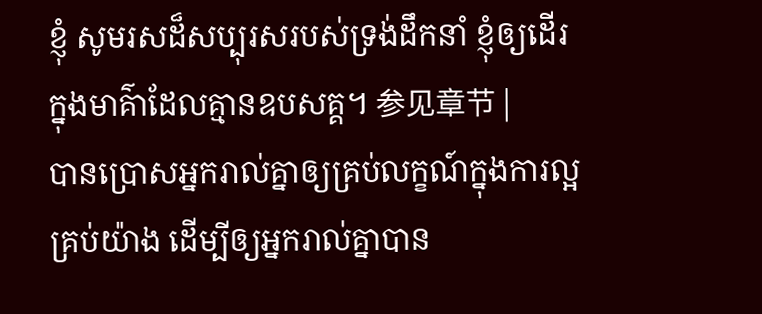ខ្ញុំ សូមរសដ៏សប្បុរសរបស់ទ្រង់ដឹកនាំ ខ្ញុំឲ្យដើរ ក្នុងមាគ៌ាដែលគ្មានឧបសគ្គ។ 参见章节 |
បានប្រោសអ្នករាល់គ្នាឲ្យគ្រប់លក្ខណ៍ក្នុងការល្អគ្រប់យ៉ាង ដើម្បីឲ្យអ្នករាល់គ្នាបាន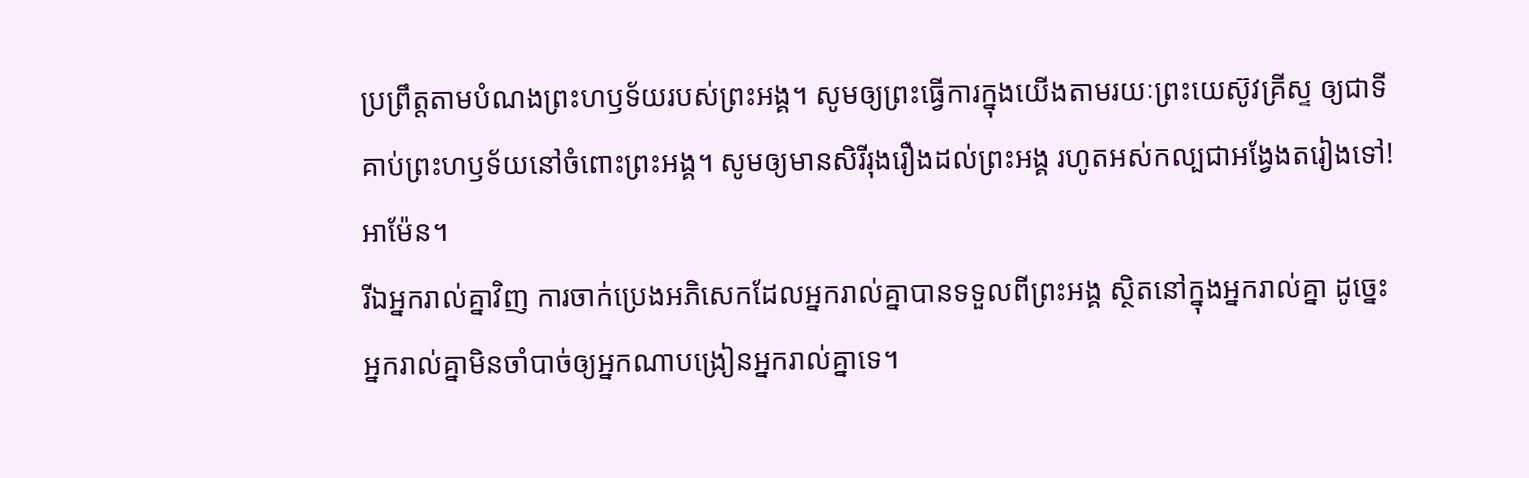ប្រព្រឹត្តតាមបំណងព្រះហឫទ័យរបស់ព្រះអង្គ។ សូមឲ្យព្រះធ្វើការក្នុងយើងតាមរយៈព្រះយេស៊ូវគ្រីស្ទ ឲ្យជាទីគាប់ព្រះហឫទ័យនៅចំពោះព្រះអង្គ។ សូមឲ្យមានសិរីរុងរឿងដល់ព្រះអង្គ រហូតអស់កល្បជាអង្វែងតរៀងទៅ! អាម៉ែន។
រីឯអ្នករាល់គ្នាវិញ ការចាក់ប្រេងអភិសេកដែលអ្នករាល់គ្នាបានទទួលពីព្រះអង្គ ស្ថិតនៅក្នុងអ្នករាល់គ្នា ដូច្នេះអ្នករាល់គ្នាមិនចាំបាច់ឲ្យអ្នកណាបង្រៀនអ្នករាល់គ្នាទេ។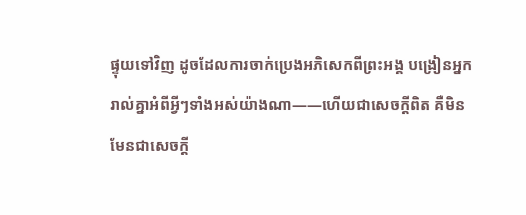ផ្ទុយទៅវិញ ដូចដែលការចាក់ប្រេងអភិសេកពីព្រះអង្គ បង្រៀនអ្នករាល់គ្នាអំពីអ្វីៗទាំងអស់យ៉ាងណា——ហើយជាសេចក្ដីពិត គឺមិនមែនជាសេចក្ដី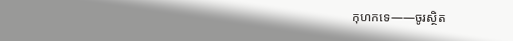កុហកទេ——ចូរស្ថិត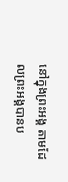នៅក្នុងព្រះអង្គ តាមដែលព្រះអង្គបានប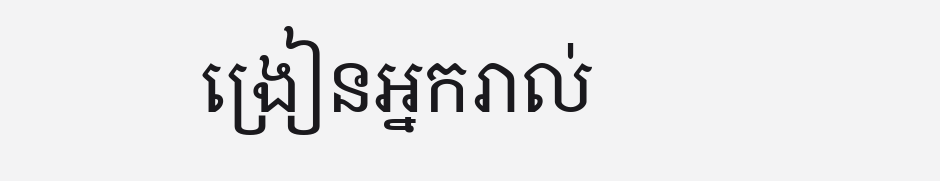ង្រៀនអ្នករាល់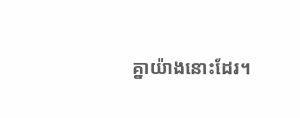គ្នាយ៉ាងនោះដែរ។